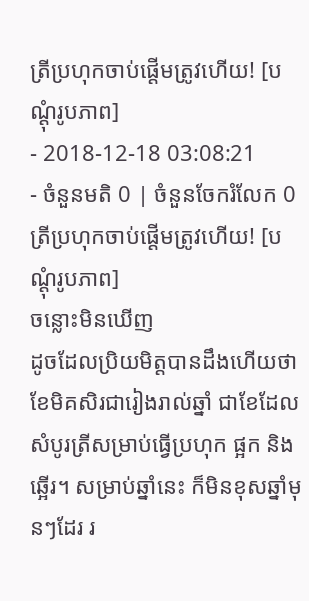ត្រីប្រហុកចាប់ផ្ដើមត្រូវហើយ! [បណ្ដុំរូបភាព]
- 2018-12-18 03:08:21
- ចំនួនមតិ 0 | ចំនួនចែករំលែក 0
ត្រីប្រហុកចាប់ផ្ដើមត្រូវហើយ! [បណ្ដុំរូបភាព]
ចន្លោះមិនឃើញ
ដូចដែលប្រិយមិត្តបានដឹងហើយថា ខែមិគសិរជារៀងរាល់ឆ្នាំ ជាខែដែលសំបូរត្រីសម្រាប់ធ្វើប្រហុក ផ្អក និងឆ្អើរ។ សម្រាប់ឆ្នាំនេះ ក៏មិនខុសឆ្នាំមុនៗដែរ រ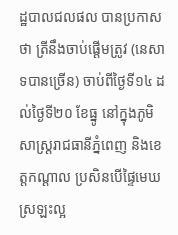ដ្ឋបាលជលផល បានប្រកាសថា ត្រីនឹងចាប់ផ្ដើមត្រូវ (នេសាទបានច្រើន) ចាប់ពីថ្ងៃទី១៤ ដល់ថ្ងៃទី២០ ខែធ្នូ នៅក្នុងភូមិសាស្រ្ដរាជធានីភ្នំពេញ និងខេត្តកណ្ដាល ប្រសិនបើផ្ទៃមេឃស្រឡះល្អ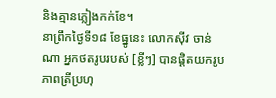និងគ្មានភ្លៀងកក់ខែ។
នាព្រឹកថ្ងៃទី១៨ ខែធ្នូនេះ លោកស៊ីវ ចាន់ណា អ្នកថតរូបរបស់ [ខ្លីៗ] បានផ្ដិតយករូបភាពត្រីប្រហុ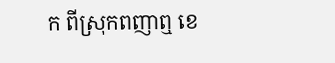ក ពីស្រុកពញាឮ ខេ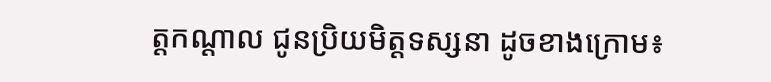ត្តកណ្ដាល ជូនប្រិយមិត្តទស្សនា ដូចខាងក្រោម៖